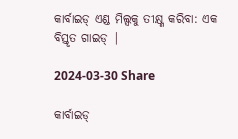କାର୍ବାଇଡ୍ ଏଣ୍ଡ ମିଲ୍ସକୁ ତୀକ୍ଷ୍ଣ କରିବା: ଏକ ବିସ୍ତୃତ ଗାଇଡ୍ |

2024-03-30 Share

କାର୍ବାଇଡ୍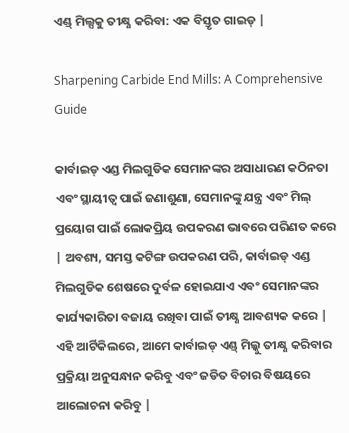ଏଣ୍ଡ୍ ମିଲ୍ସକୁ ତୀକ୍ଷ୍ଣ କରିବା: ଏକ ବିସ୍ତୃତ ଗାଇଡ୍ |

Sharpening Carbide End Mills: A Comprehensive Guide

କାର୍ବାଇଡ୍ ଏଣ୍ଡ ମିଲଗୁଡିକ ସେମାନଙ୍କର ଅସାଧାରଣ କଠିନତା ଏବଂ ସ୍ଥାୟୀତ୍ୱ ପାଇଁ ଜଣାଶୁଣା, ସେମାନଙ୍କୁ ଯନ୍ତ୍ର ଏବଂ ମିଲ୍ ପ୍ରୟୋଗ ପାଇଁ ଲୋକପ୍ରିୟ ଉପକରଣ ଭାବରେ ପରିଣତ କରେ | ଅବଶ୍ୟ, ସମସ୍ତ କଟିଙ୍ଗ ଉପକରଣ ପରି, କାର୍ବାଇଡ୍ ଏଣ୍ଡ ମିଲଗୁଡିକ ଶେଷରେ ଦୁର୍ବଳ ହୋଇଯାଏ ଏବଂ ସେମାନଙ୍କର କାର୍ଯ୍ୟକାରିତା ବଜାୟ ରଖିବା ପାଇଁ ତୀକ୍ଷ୍ଣ ଆବଶ୍ୟକ କରେ | ଏହି ଆର୍ଟିକିଲରେ, ଆମେ କାର୍ବାଇଡ୍ ଏଣ୍ଡ୍ ମିଲ୍କୁ ତୀକ୍ଷ୍ଣ କରିବାର ପ୍ରକ୍ରିୟା ଅନୁସନ୍ଧାନ କରିବୁ ଏବଂ ଜଡିତ ବିଚାର ବିଷୟରେ ଆଲୋଚନା କରିବୁ |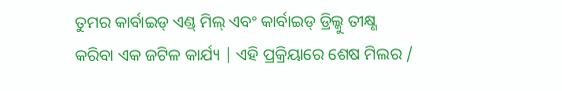ତୁମର କାର୍ବାଇଡ୍ ଏଣ୍ଡ୍ ମିଲ୍ ଏବଂ କାର୍ବାଇଡ୍ ଡ୍ରିଲ୍କୁ ତୀକ୍ଷ୍ଣ କରିବା ଏକ ଜଟିଳ କାର୍ଯ୍ୟ | ଏହି ପ୍ରକ୍ରିୟାରେ ଶେଷ ମିଲର /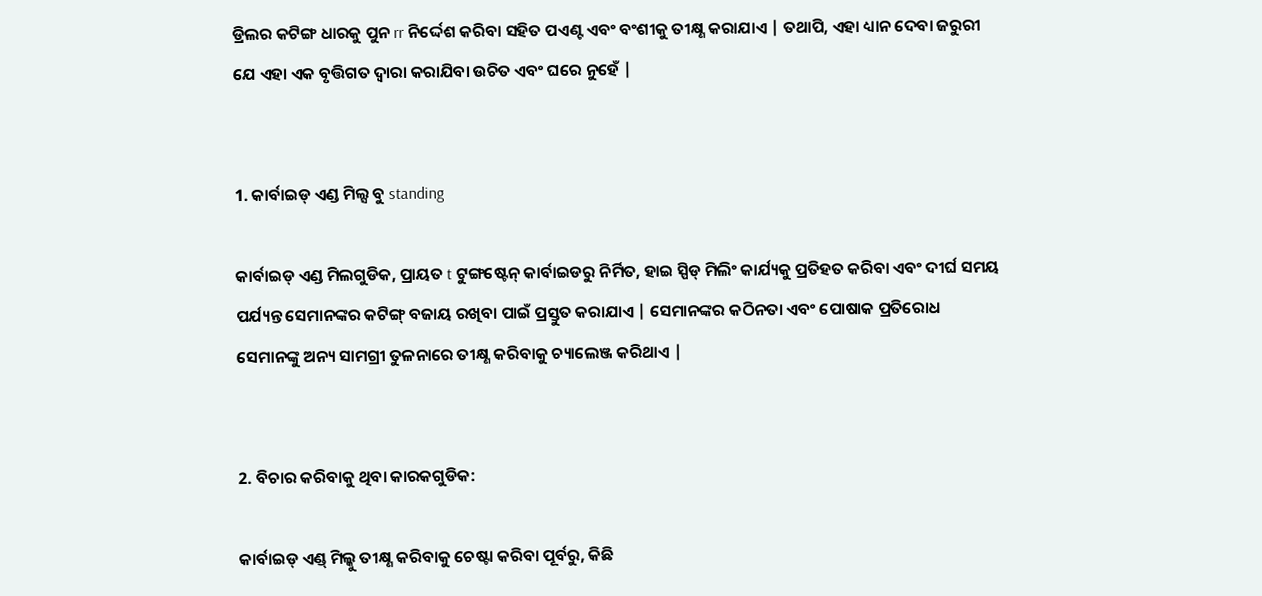ଡ୍ରିଲର କଟିଙ୍ଗ ଧାରକୁ ପୁନ rr ନିର୍ଦ୍ଦେଶ କରିବା ସହିତ ପଏଣ୍ଟ ଏବଂ ବଂଶୀକୁ ତୀକ୍ଷ୍ଣ କରାଯାଏ | ତଥାପି, ଏହା ଧ୍ୟାନ ଦେବା ଜରୁରୀ ଯେ ଏହା ଏକ ବୃତ୍ତିଗତ ଦ୍ୱାରା କରାଯିବା ଉଚିତ ଏବଂ ଘରେ ନୁହେଁ |


1. କାର୍ବାଇଡ୍ ଏଣ୍ଡ ମିଲ୍ସ ବୁ standing

କାର୍ବାଇଡ୍ ଏଣ୍ଡ ମିଲଗୁଡିକ, ପ୍ରାୟତ t ଟୁଙ୍ଗଷ୍ଟେନ୍ କାର୍ବାଇଡରୁ ନିର୍ମିତ, ହାଇ ସ୍ପିଡ୍ ମିଲିଂ କାର୍ଯ୍ୟକୁ ପ୍ରତିହତ କରିବା ଏବଂ ଦୀର୍ଘ ସମୟ ପର୍ଯ୍ୟନ୍ତ ସେମାନଙ୍କର କଟିଙ୍ଗ୍ ବଜାୟ ରଖିବା ପାଇଁ ପ୍ରସ୍ତୁତ କରାଯାଏ | ସେମାନଙ୍କର କଠିନତା ଏବଂ ପୋଷାକ ପ୍ରତିରୋଧ ସେମାନଙ୍କୁ ଅନ୍ୟ ସାମଗ୍ରୀ ତୁଳନାରେ ତୀକ୍ଷ୍ଣ କରିବାକୁ ଚ୍ୟାଲେଞ୍ଜ କରିଥାଏ |


2. ବିଚାର କରିବାକୁ ଥିବା କାରକଗୁଡିକ:

କାର୍ବାଇଡ୍ ଏଣ୍ଡ୍ ମିଲ୍କୁ ତୀକ୍ଷ୍ଣ କରିବାକୁ ଚେଷ୍ଟା କରିବା ପୂର୍ବରୁ, କିଛି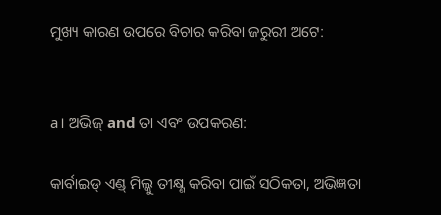ମୁଖ୍ୟ କାରଣ ଉପରେ ବିଚାର କରିବା ଜରୁରୀ ଅଟେ:


a। ଅଭିଜ୍ and ତା ଏବଂ ଉପକରଣ:

କାର୍ବାଇଡ୍ ଏଣ୍ଡ୍ ମିଲ୍କୁ ତୀକ୍ଷ୍ଣ କରିବା ପାଇଁ ସଠିକତା, ଅଭିଜ୍ଞତା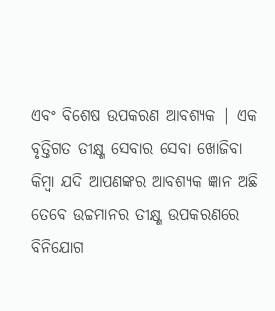ଏବଂ ବିଶେଷ ଉପକରଣ ଆବଶ୍ୟକ | ଏକ ବୃତ୍ତିଗତ ତୀକ୍ଷ୍ଣ ସେବାର ସେବା ଖୋଜିବା କିମ୍ବା ଯଦି ଆପଣଙ୍କର ଆବଶ୍ୟକ ଜ୍ଞାନ ଅଛି ତେବେ ଉଚ୍ଚମାନର ତୀକ୍ଷ୍ଣ ଉପକରଣରେ ବିନିଯୋଗ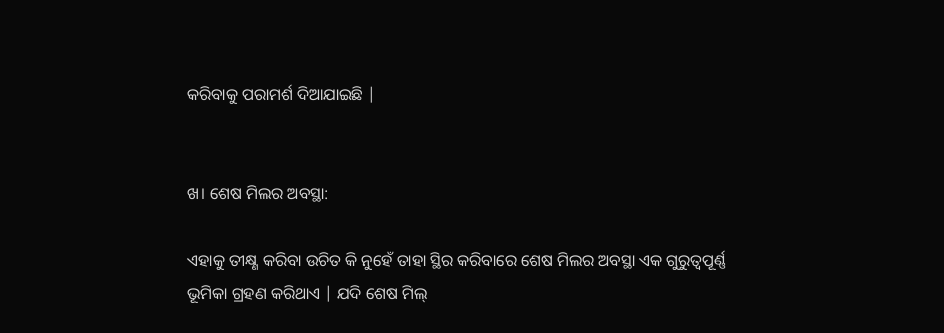କରିବାକୁ ପରାମର୍ଶ ଦିଆଯାଇଛି |


ଖ। ଶେଷ ମିଲର ଅବସ୍ଥା:

ଏହାକୁ ତୀକ୍ଷ୍ଣ କରିବା ଉଚିତ କି ନୁହେଁ ତାହା ସ୍ଥିର କରିବାରେ ଶେଷ ମିଲର ଅବସ୍ଥା ଏକ ଗୁରୁତ୍ୱପୂର୍ଣ୍ଣ ଭୂମିକା ଗ୍ରହଣ କରିଥାଏ | ଯଦି ଶେଷ ମିଲ୍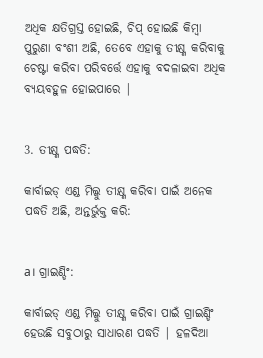ଅଧିକ କ୍ଷତିଗ୍ରସ୍ତ ହୋଇଛି, ଚିପ୍ ହୋଇଛି କିମ୍ବା ପୁରୁଣା ବଂଶୀ ଅଛି, ତେବେ ଏହାକୁ ତୀକ୍ଷ୍ଣ କରିବାକୁ ଚେଷ୍ଟା କରିବା ପରିବର୍ତ୍ତେ ଏହାକୁ ବଦଳାଇବା ଅଧିକ ବ୍ୟୟବହୁଳ ହୋଇପାରେ |


3. ତୀକ୍ଷ୍ଣ ପଦ୍ଧତି:

କାର୍ବାଇଡ୍ ଏଣ୍ଡ ମିଲ୍କୁ ତୀକ୍ଷ୍ଣ କରିବା ପାଇଁ ଅନେକ ପଦ୍ଧତି ଅଛି, ଅନ୍ତର୍ଭୁକ୍ତ କରି:


a। ଗ୍ରାଇଣ୍ଡିଂ:

କାର୍ବାଇଡ୍ ଏଣ୍ଡ ମିଲ୍କୁ ତୀକ୍ଷ୍ଣ କରିବା ପାଇଁ ଗ୍ରାଇଣ୍ଡିଂ ହେଉଛି ସବୁଠାରୁ ସାଧାରଣ ପଦ୍ଧତି | ହଳଦିଆ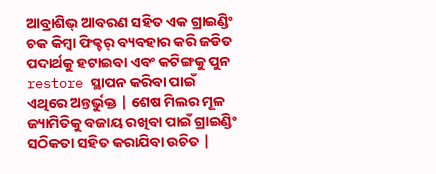ଆବ୍ରାଶିଭ୍ ଆବରଣ ସହିତ ଏକ ଗ୍ରାଇଣ୍ଡିଂ ଚକ କିମ୍ବା ଫିକ୍ଚର୍ ବ୍ୟବହାର କରି ଜଡିତ ପଦାର୍ଥକୁ ହଟାଇବା ଏବଂ କଟିଙ୍ଗକୁ ପୁନ restore ସ୍ଥାପନ କରିବା ପାଇଁ ଏଥିରେ ଅନ୍ତର୍ଭୁକ୍ତ | ଶେଷ ମିଲର ମୂଳ ଜ୍ୟାମିତିକୁ ବଜାୟ ରଖିବା ପାଇଁ ଗ୍ରାଇଣ୍ଡିଂ ସଠିକତା ସହିତ କରାଯିବା ଉଚିତ |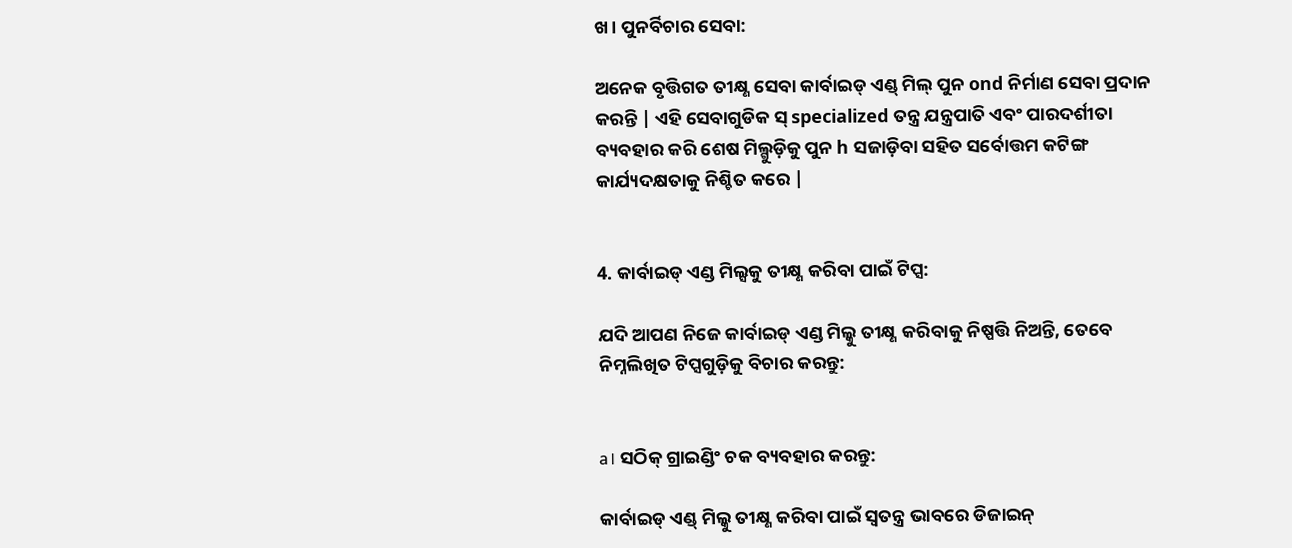ଖ। ପୁନର୍ବିଚାର ସେବା:

ଅନେକ ବୃତ୍ତିଗତ ତୀକ୍ଷ୍ଣ ସେବା କାର୍ବାଇଡ୍ ଏଣ୍ଡ୍ ମିଲ୍ ପୁନ ond ନିର୍ମାଣ ସେବା ପ୍ରଦାନ କରନ୍ତି | ଏହି ସେବାଗୁଡିକ ସ୍ specialized ତନ୍ତ୍ର ଯନ୍ତ୍ରପାତି ଏବଂ ପାରଦର୍ଶୀତା ବ୍ୟବହାର କରି ଶେଷ ମିଲ୍ଗୁଡ଼ିକୁ ପୁନ h ସଜାଡ଼ିବା ସହିତ ସର୍ବୋତ୍ତମ କଟିଙ୍ଗ କାର୍ଯ୍ୟଦକ୍ଷତାକୁ ନିଶ୍ଚିତ କରେ |


4. କାର୍ବାଇଡ୍ ଏଣ୍ଡ ମିଲ୍ସକୁ ତୀକ୍ଷ୍ଣ କରିବା ପାଇଁ ଟିପ୍ସ:

ଯଦି ଆପଣ ନିଜେ କାର୍ବାଇଡ୍ ଏଣ୍ଡ ମିଲ୍କୁ ତୀକ୍ଷ୍ଣ କରିବାକୁ ନିଷ୍ପତ୍ତି ନିଅନ୍ତି, ତେବେ ନିମ୍ନଲିଖିତ ଟିପ୍ସଗୁଡ଼ିକୁ ବିଚାର କରନ୍ତୁ:


a। ସଠିକ୍ ଗ୍ରାଇଣ୍ଡିଂ ଚକ ବ୍ୟବହାର କରନ୍ତୁ:

କାର୍ବାଇଡ୍ ଏଣ୍ଡ୍ ମିଲ୍କୁ ତୀକ୍ଷ୍ଣ କରିବା ପାଇଁ ସ୍ୱତନ୍ତ୍ର ଭାବରେ ଡିଜାଇନ୍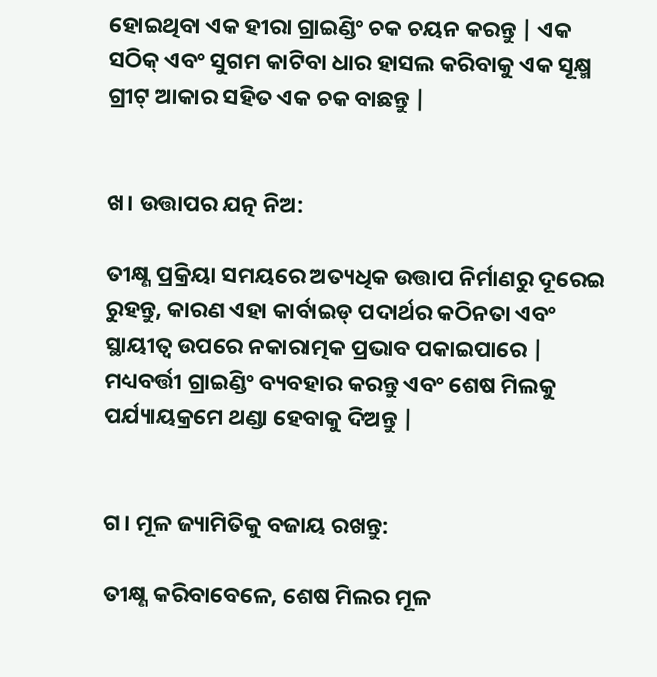ହୋଇଥିବା ଏକ ହୀରା ଗ୍ରାଇଣ୍ଡିଂ ଚକ ଚୟନ କରନ୍ତୁ | ଏକ ସଠିକ୍ ଏବଂ ସୁଗମ କାଟିବା ଧାର ହାସଲ କରିବାକୁ ଏକ ସୂକ୍ଷ୍ମ ଗ୍ରୀଟ୍ ଆକାର ସହିତ ଏକ ଚକ ବାଛନ୍ତୁ |


ଖ। ଉତ୍ତାପର ଯତ୍ନ ନିଅ:

ତୀକ୍ଷ୍ଣ ପ୍ରକ୍ରିୟା ସମୟରେ ଅତ୍ୟଧିକ ଉତ୍ତାପ ନିର୍ମାଣରୁ ଦୂରେଇ ରୁହନ୍ତୁ, କାରଣ ଏହା କାର୍ବାଇଡ୍ ପଦାର୍ଥର କଠିନତା ଏବଂ ସ୍ଥାୟୀତ୍ୱ ଉପରେ ନକାରାତ୍ମକ ପ୍ରଭାବ ପକାଇପାରେ | ମଧ୍ୟବର୍ତ୍ତୀ ଗ୍ରାଇଣ୍ଡିଂ ବ୍ୟବହାର କରନ୍ତୁ ଏବଂ ଶେଷ ମିଲକୁ ପର୍ଯ୍ୟାୟକ୍ରମେ ଥଣ୍ଡା ହେବାକୁ ଦିଅନ୍ତୁ |


ଗ। ମୂଳ ଜ୍ୟାମିତିକୁ ବଜାୟ ରଖନ୍ତୁ:

ତୀକ୍ଷ୍ଣ କରିବାବେଳେ, ଶେଷ ମିଲର ମୂଳ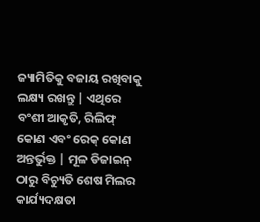ଜ୍ୟାମିତିକୁ ବଜାୟ ରଖିବାକୁ ଲକ୍ଷ୍ୟ ରଖନ୍ତୁ | ଏଥିରେ ବଂଶୀ ଆକୃତି, ରିଲିଫ୍ କୋଣ ଏବଂ ରେକ୍ କୋଣ ଅନ୍ତର୍ଭୁକ୍ତ | ମୂଳ ଡିଜାଇନ୍ ଠାରୁ ବିଚ୍ୟୁତି ଶେଷ ମିଲର କାର୍ଯ୍ୟଦକ୍ଷତା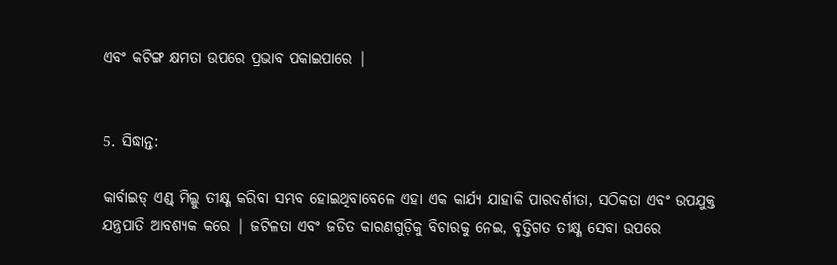ଏବଂ କଟିଙ୍ଗ କ୍ଷମତା ଉପରେ ପ୍ରଭାବ ପକାଇପାରେ |


5. ସିଦ୍ଧାନ୍ତ:

କାର୍ବାଇଡ୍ ଏଣ୍ଡ୍ ମିଲ୍କୁ ତୀକ୍ଷ୍ଣ କରିବା ସମ୍ଭବ ହୋଇଥିବାବେଳେ ଏହା ଏକ କାର୍ଯ୍ୟ ଯାହାକି ପାରଦର୍ଶୀତା, ସଠିକତା ଏବଂ ଉପଯୁକ୍ତ ଯନ୍ତ୍ରପାତି ଆବଶ୍ୟକ କରେ | ଜଟିଳତା ଏବଂ ଜଡିତ କାରଣଗୁଡ଼ିକୁ ବିଚାରକୁ ନେଇ, ବୃତ୍ତିଗତ ତୀକ୍ଷ୍ଣ ସେବା ଉପରେ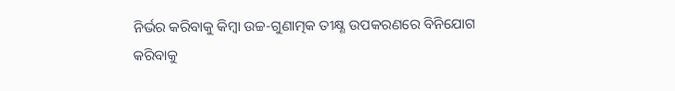ନିର୍ଭର କରିବାକୁ କିମ୍ବା ଉଚ୍ଚ-ଗୁଣାତ୍ମକ ତୀକ୍ଷ୍ଣ ଉପକରଣରେ ବିନିଯୋଗ କରିବାକୁ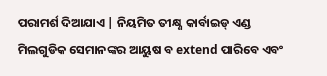ପରାମର୍ଶ ଦିଆଯାଏ | ନିୟମିତ ତୀକ୍ଷ୍ଣ କାର୍ବାଇଡ୍ ଏଣ୍ଡ ମିଲଗୁଡିକ ସେମାନଙ୍କର ଆୟୁଷ ବ extend ପାରିବେ ଏବଂ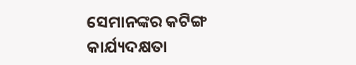ସେମାନଙ୍କର କଟିଙ୍ଗ କାର୍ଯ୍ୟଦକ୍ଷତା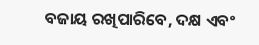ବଜାୟ ରଖିପାରିବେ, ଦକ୍ଷ ଏବଂ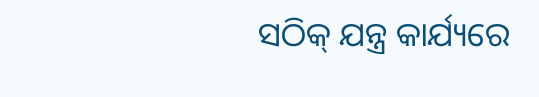ସଠିକ୍ ଯନ୍ତ୍ର କାର୍ଯ୍ୟରେ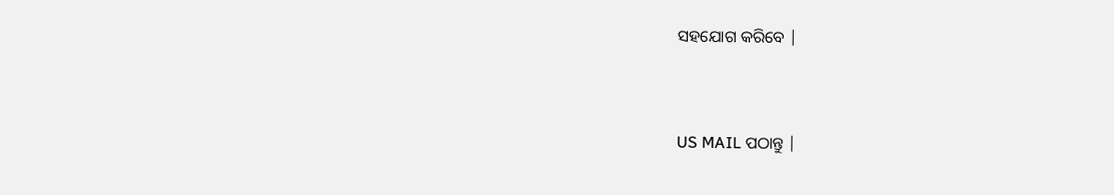ସହଯୋଗ କରିବେ |


US MAIL ପଠାନ୍ତୁ |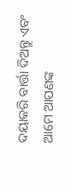ଦୟାକରି ବାର୍ତ୍ତା ଦିଅନ୍ତୁ ଏବଂ ଆମେ ଆପଣଙ୍କ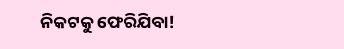ନିକଟକୁ ଫେରିଯିବା!